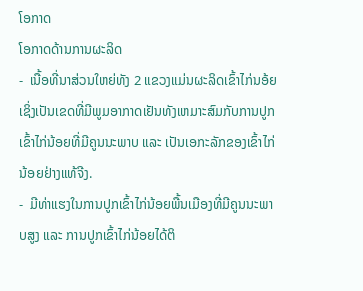ໂອກາດ
ໂອກາດດ້ານການຜະລິດ
-  ເນື້ອທີ່ນາສ່ວນໃຫຍ່ທັງ 2 ແຂວງແມ່ນຜະລິດເຂົ້າໄກ່ນອ້ຍ ເຊິ່ງເປັນເຂດທີ່ມີພູມອາກາດເຢັນທັງເຫມາະສົມກັບການປູກເຂົ້າໄກ່ນ້ອຍທີ່ມີຄູນນະພາບ ແລະ ເປັນເອກະລັກຂອງເຂົ້າໄກ່ນ້ອຍຢ່າງແທ້ຈີງ.
-  ມີທ່າແຮງໃນການປູກເຂົ້າໄກ່ນ້ອຍພື້ນເມືອງທີ່ມີຄູນນະພາບສູງ ແລະ ການປູກເຂົ້າໄກ່ນ້ອຍໄດ້ຕິ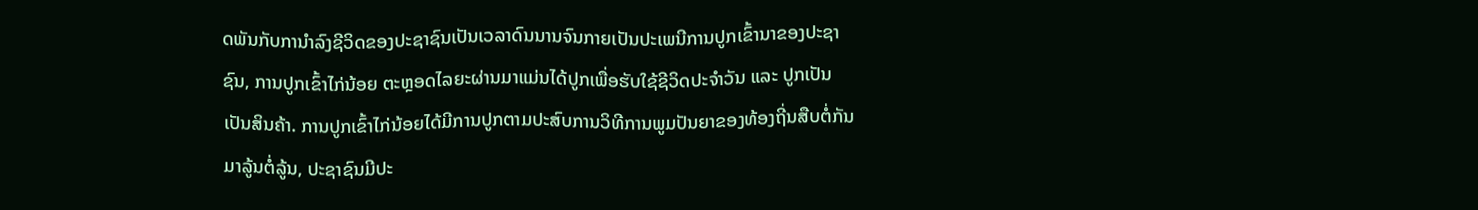ດພັນກັບການຳລົງຊີວິດຂອງປະຊາຊົນເປັນເວລາດົນນານຈົນກາຍເປັນປະເພນີການປູກເຂົ້ານາຂອງປະຊາຊົນ, ການປູກເຂົ້າໄກ່ນ້ອຍ ຕະຫຼອດໄລຍະຜ່ານມາແມ່ນໄດ້ປູກເພື່ອຮັບໃຊ້ຊີວິດປະຈຳວັນ ແລະ ປູກເປັນເປັນສິນຄ້າ. ການປູກເຂົ້າໄກ່ນ້ອຍໄດ້ມີການປູກຕາມປະສົບການວິທີການພູມປັນຍາຂອງທ້ອງຖີ່ນສືບຕໍ່ກັນມາລູ້ນຕໍ່ລູ້ນ, ປະຊາຊົນມີປະ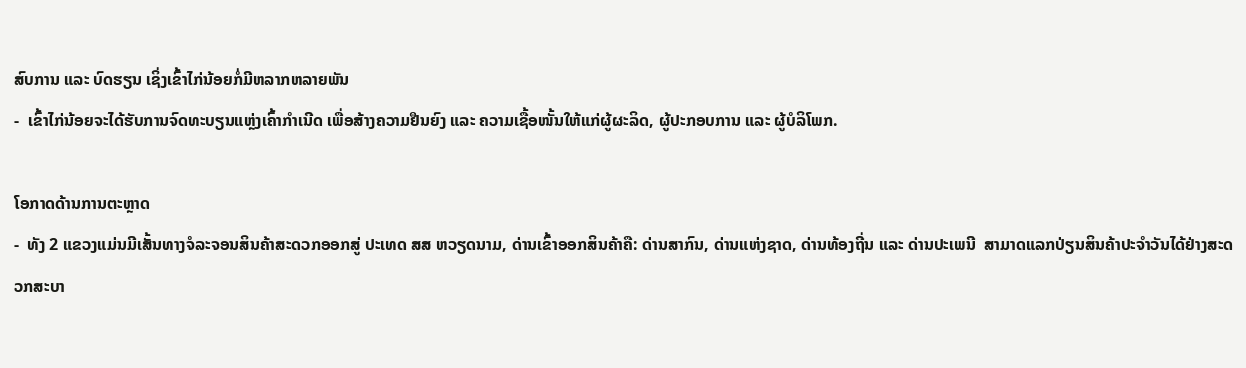ສົບການ ແລະ ບົດຮຽນ ເຊິ່ງເຂົ້າໄກ່ນ້ອຍກໍ່ມີຫລາກຫລາຍພັນ
-  ເຂົ້າໄກ່ນ້ອຍຈະໄດ້ຮັບການຈົດທະບຽນແຫຼ່ງເຄົ້າກຳເນີດ ເພື່ອສ້າງຄວາມຢືນຍົງ ແລະ ຄວາມເຊື້ອໜັ້ນໃຫ້ແກ່ຜູ້ຜະລິດ, ຜູ້ປະກອບການ ແລະ ຜູ້ບໍລິໂພກ.

ໂອກາດດ້ານການຕະຫຼາດ
-  ທັງ 2 ແຂວງແມ່ນມີເສັ້ນທາງຈໍລະຈອນສິນຄ້າສະດວກອອກສູ່ ປະເທດ ສສ ຫວຽດນາມ, ດ່ານເຂົ້າອອກສິນຄ້າຄື: ດ່ານສາກົນ, ດ່ານແຫ່ງຊາດ, ດ່ານທ້ອງຖີ່ນ ແລະ ດ່ານປະເພນີ  ສາມາດແລກປ່ຽນສິນຄ້າປະຈຳວັນໄດ້ຢ່າງສະດວກສະບາ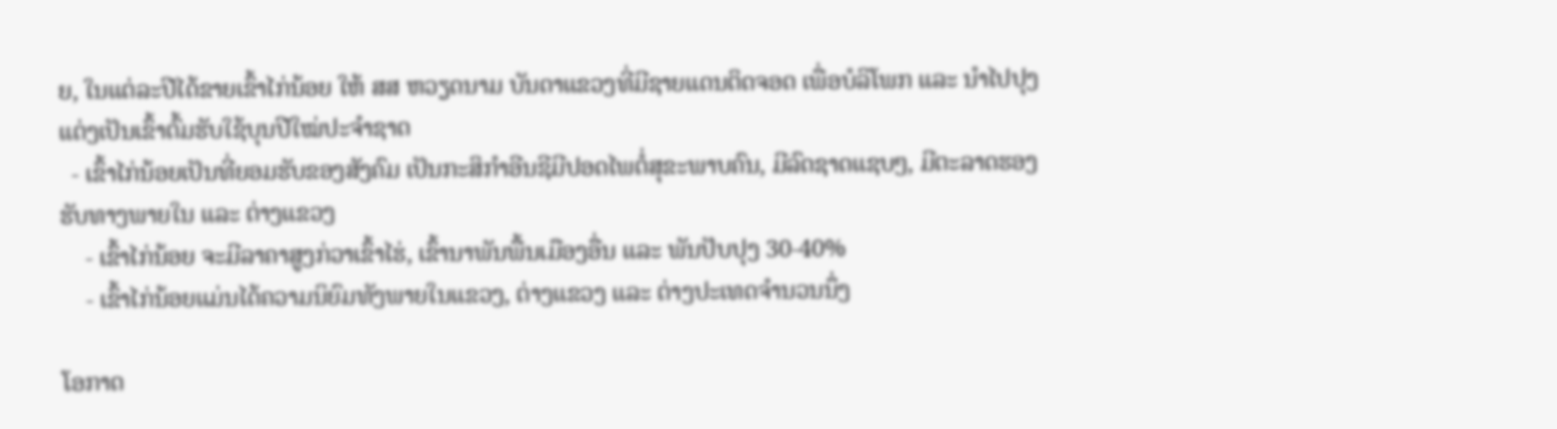ຍ, ໃນແຕ່ລະປີໄດ້ຂາຍເຂົ້າໄກ່ນ້ອຍ ໃຫ້ ສສ ຫວຽດນາມ ບັນດາແຂວງທີ່ມີຊາຍແດນຕິດຈອດ ເພື່ອບໍລິໂພກ ແລະ ນຳໄປປຸງແຕ່ງເປັນເຂົ້າຕົ້ມຮັບໃຊ້ບຸນປີໃໝ່ປະຈຳຊາດ
  - ເຂົ້າໄກ່ນ້ອຍເປັນທີ່ຍອມຮັບຂອງສັງຄົມ ເປັນກະສິກຳອີນຊີມີປອດໄພຕໍ່ສຸຂະພາບຄົນ, ມີລົດຊາດແຊບໆ, ມີຕະລາດຮອງຮັບທາງພາຍໃນ ແລະ ຕ່າງແຂວງ
    - ເຂົ້າໄກ່ນ້ອຍ ຈະມີລາຄາສູງກ່ວາເຂົ້າໄຮ່, ເຂົ້ານາພັນພື້ນເມືອງອື່ນ ແລະ ພັນປັບປຸງ 30-40%
    - ເຂົ້າໄກ່ນ້ອຍແມ່ນໄດ້ຄວາມນິຍົມທັງພາຍໃນແຂວງ, ຕ່າງແຂວງ ແລະ ຕ່າງປະເທດຈໍານວນນຶ່ງ

ໂອກາດ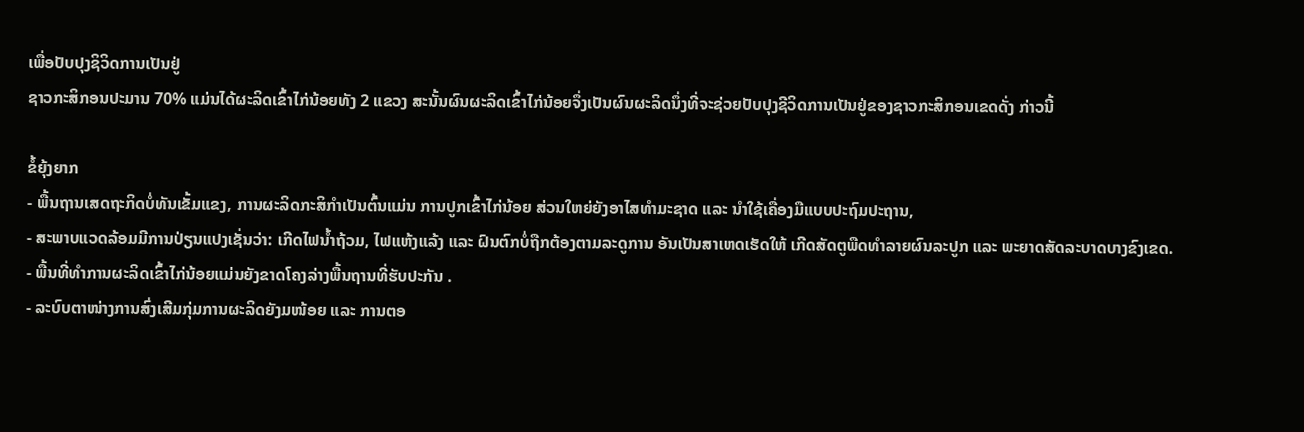ເພື່ອປັບປຸງຊິວິດການເປັນຢູ່
ຊາວກະສິກອນປະມານ 70% ແມ່ນໄດ້ຜະລິດເຂົ້າໄກ່ນ້ອຍທັງ 2 ແຂວງ ສະນັ້ນຜົນຜະລິດເຂົ້າໄກ່ນ້ອຍຈຶ່ງເປັນຜົນຜະລິດນຶ່ງທີ່ຈະຊ່ວຍປັບປຸງຊີວິດການເປັນຢູ່ຂອງຊາວກະສິກອນເຂດດັ່ງ ກ່າວນີ້

ຂໍ້ຍຸ້ງຍາກ
- ພື້ນຖານເສດຖະກິດບໍ່ທັນເຂັ້ມແຂງ, ການຜະລິດກະສິກຳເປັນຕົ້ນແມ່ນ ການປູກເຂົ້າໄກ່ນ້ອຍ ສ່ວນໃຫຍ່ຍັງອາໄສທຳມະຊາດ ແລະ ນຳໃຊ້ເຄື່ອງມືແບບປະຖົມປະຖານ,
- ສະພາບແວດລ້ອມມີການປ່ຽນແປງເຊັ່ນວ່າ: ເກີດໄຟນ້ຳຖ້ວມ, ໄຟແຫ້ງແລ້ງ ແລະ ຝົນຕົກບໍ່ຖືກຕ້ອງຕາມລະດູການ ອັນເປັນສາເຫດເຮັດໃຫ້ ເກີດສັດຕູພືດທຳລາຍຜົນລະປູກ ແລະ ພະຍາດສັດລະບາດບາງຂົງເຂດ.
- ພື້ນທີ່ທຳການຜະລິດເຂົ້າໄກ່ນ້ອຍແມ່ນຍັງຂາດໂຄງລ່າງພື້ນຖານທີ່ຮັບປະກັນ .
- ລະບົບຕາໜ່າງການສົ່ງເສີມກຸ່ມການຜະລິດຍັງມໜ້ອຍ ແລະ ການຕອ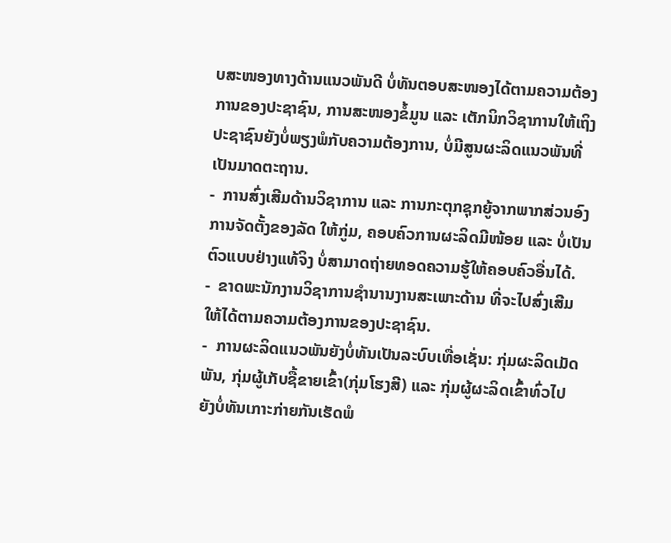ບສະໜອງທາງດ້ານແນວພັນດີ ບໍ່ທັນຕອບສະໜອງໄດ້ຕາມຄວາມຕ້ອງການຂອງປະຊາຊົນ, ການສະໜອງຂໍ້ມູນ ແລະ ເຕັກນິກວິຊາການໃຫ້ເຖິງປະຊາຊົນຍັງບໍ່ພຽງພໍກັບຄວາມຕ້ອງການ, ບໍ່ມີສູນຜະລິດແນວພັນທີ່ເປັນມາດຕະຖານ.
-  ການສົ່ງເສີມດ້ານວິຊາການ ແລະ ການກະຕຸກຊຸກຍູ້ຈາກພາກສ່ວນອົງການຈັດຕັ້ງຂອງລັດ ໃຫ້ກູ່ມ, ຄອບຄົວການຜະລິດມີໜ້ອຍ ແລະ ບໍ່ເປັນຕົວແບບຢ່າງແທ້ຈິງ ບໍ່ສາມາດຖ່າຍທອດຄວາມຮູ້ໃຫ້ຄອບຄົວອື່ນໄດ້.
-  ຂາດພະນັກງານວິຊາການຊຳນານງານສະເພາະດ້ານ ທີ່ຈະໄປສົ່ງເສີມໃຫ້ໄດ້ຕາມຄວາມຕ້ອງການຂອງປະຊາຊົນ.
-  ການຜະລິດແນວພັນຍັງບໍ່ທັນເປັນລະບົບເທື່ອເຊັ່ນ: ກຸ່ມຜະລິດເມັດພັນ, ກຸ່ມຜູ້ເກັບຊື້ຂາຍເຂົ້າ(ກຸ່ມໂຮງສີ) ແລະ ກຸ່ມຜູ້ຜະລິດເຂົ້າທົ່ວໄປ ຍັງບໍ່ທັນເກາະກ່າຍກັນເຮັດພໍ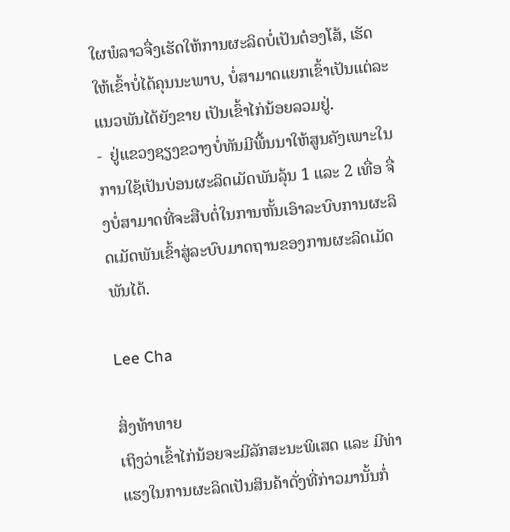ໃຜພໍລາວຈື່ງເຮັດໃຫ້ການຜະລິດບໍ່ເປັນຕ໋ອງໂສ້, ເຮັດໃຫ້ເຂົ້າບໍ່ໄດ້ຄຸນນະພາບ, ບໍ່ສາມາດແຍກເຂົ້າເປັນແຕ່ລະແນວພັນໄດ້ຍັງຂາຍ ເປັນເຂົ້າໄກ່ນ້ອຍລວມຢູ່.
-  ຢູ່ແຂວງຊຽງຂວາງບໍ່ທັນມີພື້ນນາໃຫ້ສູນຄັງເພາະໃນການໃຊ້ເປັນບ່ອນຜະລິດເມັດພັນລຸ້ນ 1 ແລະ 2 ເທື່ອ ຈື່ງບໍ່ສາມາດທີ່ຈະສືບຕໍ່ໃນການຫັ້ນເອົາລະບົບການຜະລິດເມັດພັນເຂົ້າສູ່ລະບົບມາດຖານຂອງການຜະລິດເມັດພັນໄດ້.

Lee Cha

ສິ່ງທ້າທາຍ
ເຖິງວ່າເຂົ້າໄກ່ນ້ອຍຈະມີລັກສະນະພິເສດ ແລະ ມີທ່າແຮງໃນການຜະລິດເປັນສິນຄ້າດັ່ງທີ່ກ່າວມານັ້ນກໍ່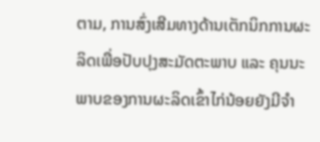ຕາມ, ການສົ່ງເສີມທາງດ້ານເຕັກນິກການຜະລິດເພື່ອປັບປຸງສະມັດຕະພາບ ແລະ ຄຸນນະພາບຂອງການຜະລິດເຂົ້າໄກ່ນ້ອຍຍັງມີຈຳ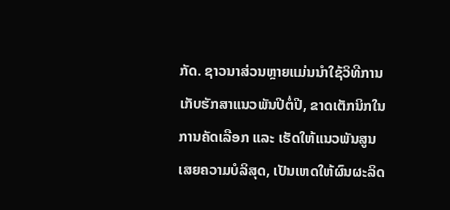ກັດ. ຊາວນາສ່ວນຫຼາຍແມ່ນນຳໃຊ້ວິທີການເກັບຮັກສາແນວພັນປີຕໍ່ປີ, ຂາດເຕັກນິກໃນການຄັດເລືອກ ແລະ ເຮັດໃຫ້ແນວພັນສູນເສຍຄວາມບໍລິສຸດ, ເປັນເຫດໃຫ້ຜົນຜະລິດ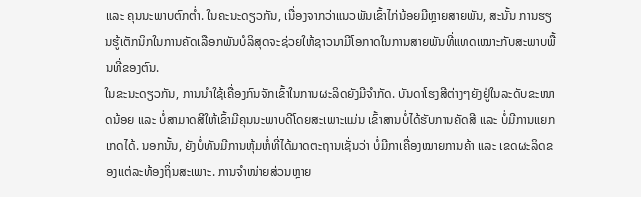ແລະ ຄຸນນະພາບຕົກຕໍ່າ. ໃນຄະນະດຽວກັນ, ເນື່ອງຈາກວ່າແນວພັນເຂົ້າໄກ່ນ້ອຍມີຫຼາຍສາຍພັນ, ສະນັ້ນ ການຮຽນຮູ້ເຕັກນິກໃນການຄັດເລືອກພັນບໍລິສຸດຈະຊ່ວຍໃຫ້ຊາວນາມີໂອກາດໃນການສາຍພັນທີ່ແທດເໝາະກັບສະພາບພື້ນທີ່ຂອງຕົນ.
ໃນຂະນະດຽວກັນ, ການນໍາໃຊ້ເຄື່ອງກົນຈັກເຂົ້າໃນການຜະລິດຍັງມີຈຳກັດ. ບັນດາໂຮງສີຕ່າງໆຍັງຢູ່ໃນລະດັບຂະໜາດນ້ອຍ ແລະ ບໍ່ສາມາດສີໃຫ້ເຂົ້າມີຄຸນນະພາບດີໂດຍສະເພາະແມ່ນ ເຂົ້າສານບໍ່ໄດ້ຮັບການຄັດສີ ແລະ ບໍ່ມີການແຍກເກດໄດ້. ນອກນັ້ນ, ຍັງບໍ່ທັນມີການຫຸ້ມຫໍ່ທີ່ໄດ້ມາດຕະຖານເຊັ່ນວ່າ ບໍ່ມີກາເຄື່ອງໝາຍການຄ້າ ແລະ ເຂດຜະລິດຂອງແຕ່ລະທ້ອງຖິ່ນສະເພາະ. ການຈຳໜ່າຍສ່ວນຫຼາຍ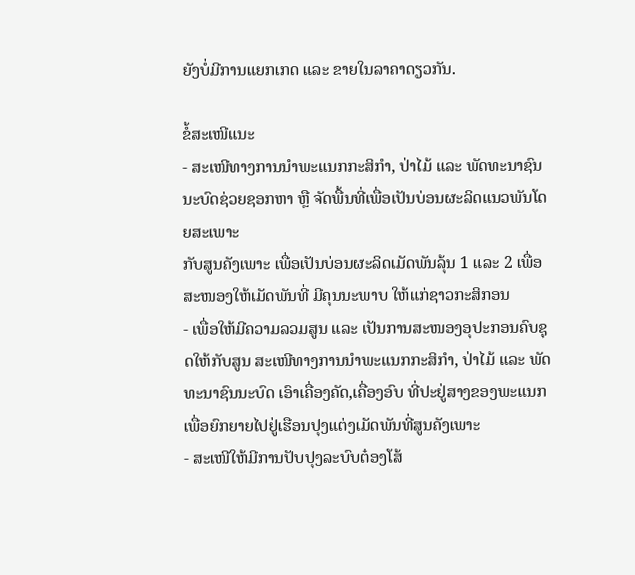ຍັງບໍ່ມີການແຍກເກດ ແລະ ຂາຍໃນລາຄາດຽວກັນ.

ຂໍ້ສະເໜີແນະ
- ສະເໜີທາງການນຳພະແນກກະສິກຳ, ປ່າໄມ້ ແລະ ພັດທະນາຊົນນະບົດຊ່ວຍຊອກຫາ ຫຼື ຈັດພື້ນທີ່ເພື່ອເປັນບ່ອນຜະລິດແນວພັນໂດຍສະເພາະ
ກັບສູນຄັງເພາະ ເພື່ອເປັນບ່ອນຜະລິດເມັດພັນລຸ້ນ 1 ແລະ 2 ເພື່ອສະໜອງໃຫ້ເມັດພັນທີ່ ມີຄຸນນະພາບ ໃຫ້ແກ່ຊາວກະສິກອນ
- ເພື່ອໃຫ້ມີຄວາມລວມສູນ ແລະ ເປັນການສະໜອງອຸປະກອນຄົບຊຸດໃຫ້ກັບສູນ ສະເໜີທາງການນຳພະແນກກະສິກຳ, ປ່າໄມ້ ແລະ ພັດທະນາຊົນນະບົດ ເອົາເຄື່ອງຄັດ,ເຄື່ອງອົບ ທີ່ປະຢູ່ສາງຂອງພະແນກເພື່ອຍົກຍາຍໄປຢູ່ເຮືອນປຸງແຕ່ງເມັດພັນທີ່ສູນຄັງເພາະ
- ສະເໜີໃຫ້ມີການປັບປຸງລະບົບຕ໋ອງໂສ້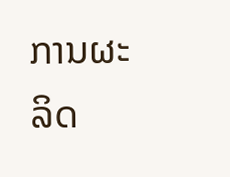ການຜະລິດ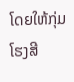ໂດຍໃຫ້ກຸ່ມໂຮງສີ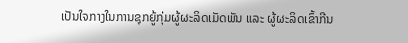ເປັນໃຈກາງໃນການຊຸກຍູ້ກຸ່ມຜູ້ຜະລິດເມັດພັນ ແລະ ຜູ້ຜະລິດເຂົ້າກີນ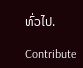ທົ່ວໄປ.

Contribute